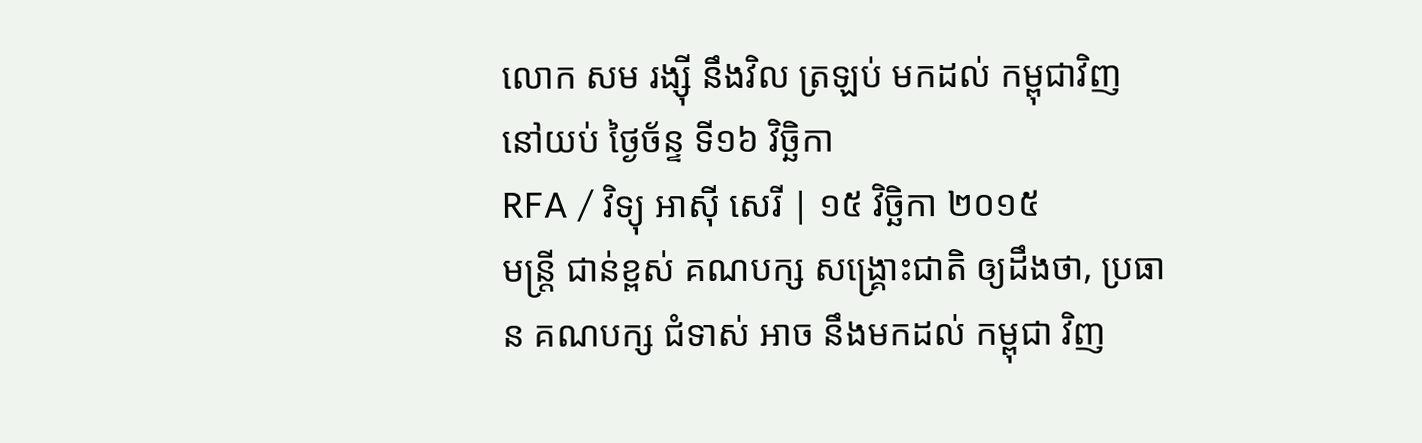លោក សម រង្ស៊ី នឹងវិល ត្រឡប់ មកដល់ កម្ពុជាវិញ នៅយប់ ថ្ងៃច័ន្ទ ទី១៦ វិច្ឆិកា
RFA / វិទ្យុ អាស៊ី សេរី | ១៥ វិច្ឆិកា ២០១៥
មន្ត្រី ជាន់ខ្ពស់ គណបក្ស សង្គ្រោះជាតិ ឲ្យដឹងថា, ប្រធាន គណបក្ស ជំទាស់ អាច នឹងមកដល់ កម្ពុជា វិញ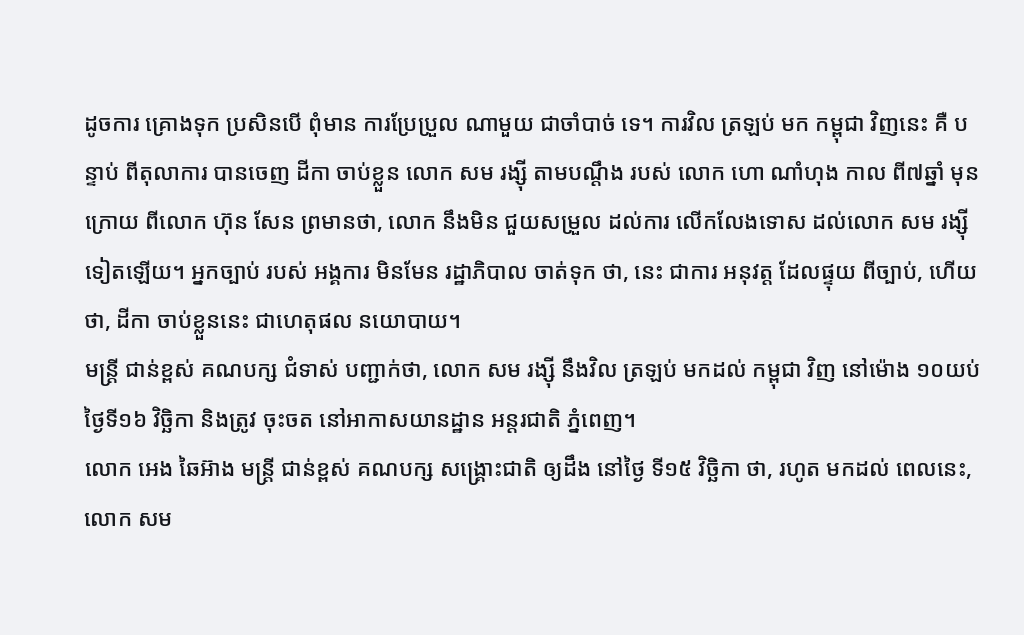ដូចការ គ្រោងទុក ប្រសិនបើ ពុំមាន ការប្រែប្រួល ណាមួយ ជាចាំបាច់ ទេ។ ការវិល ត្រឡប់ មក កម្ពុជា វិញនេះ គឺ បន្ទាប់ ពីតុលាការ បានចេញ ដីកា ចាប់ខ្លួន លោក សម រង្ស៊ី តាមបណ្ដឹង របស់ លោក ហោ ណាំហុង កាល ពី៧ឆ្នាំ មុន ក្រោយ ពីលោក ហ៊ុន សែន ព្រមានថា, លោក នឹងមិន ជួយសម្រួល ដល់ការ លើកលែងទោស ដល់លោក សម រង្ស៊ី ទៀតឡើយ។ អ្នកច្បាប់ របស់ អង្គការ មិនមែន រដ្ឋាភិបាល ចាត់ទុក ថា, នេះ ជាការ អនុវត្ត ដែលផ្ទុយ ពីច្បាប់, ហើយ ថា, ដីកា ចាប់ខ្លួននេះ ជាហេតុផល នយោបាយ។
មន្ត្រី ជាន់ខ្ពស់ គណបក្ស ជំទាស់ បញ្ជាក់ថា, លោក សម រង្ស៊ី នឹងវិល ត្រឡប់ មកដល់ កម្ពុជា វិញ នៅម៉ោង ១០យប់ ថ្ងៃទី១៦ វិច្ឆិកា និងត្រូវ ចុះចត នៅអាកាសយានដ្ឋាន អន្តរជាតិ ភ្នំពេញ។
លោក អេង ឆៃអ៊ាង មន្ត្រី ជាន់ខ្ពស់ គណបក្ស សង្គ្រោះជាតិ ឲ្យដឹង នៅថ្ងៃ ទី១៥ វិច្ឆិកា ថា, រហូត មកដល់ ពេលនេះ, លោក សម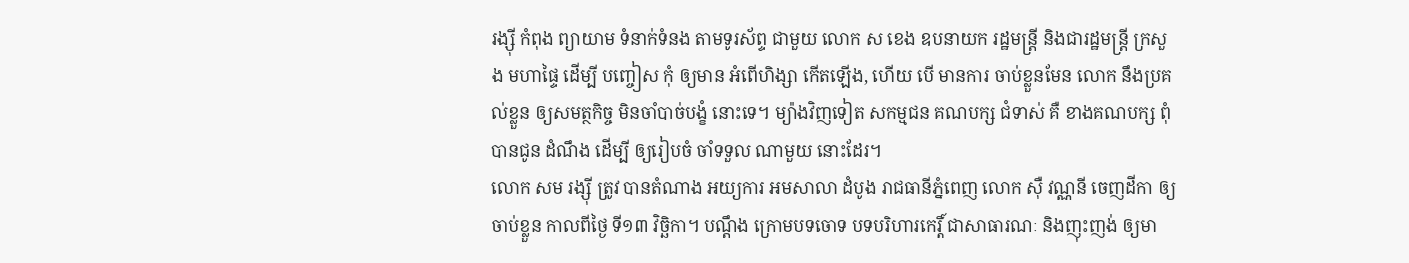រង្ស៊ី កំពុង ព្យាយាម ទំនាក់ទំនង តាមទូរស័ព្ទ ជាមួយ លោក ស ខេង ឧបនាយក រដ្ឋមន្ត្រី និងជារដ្ឋមន្ត្រី ក្រសួង មហាផ្ទៃ ដើម្បី បញ្ចៀស កុំ ឲ្យមាន អំពើហិង្សា កើតឡើង, ហើយ បើ មានការ ចាប់ខ្លួនមែន លោក នឹងប្រគល់ខ្លួន ឲ្យសមត្ថកិច្ច មិនចាំបាច់បង្ខំ នោះទេ។ ម្យ៉ាងវិញទៀត សកម្មជន គណបក្ស ជំទាស់ គឺ ខាងគណបក្ស ពុំ បានជូន ដំណឹង ដើម្បី ឲ្យរៀបចំ ចាំទទួល ណាមួយ នោះដែរ។
លោក សម រង្ស៊ី ត្រូវ បានតំណាង អយ្យការ អមសាលា ដំបូង រាជធានីភ្នំពេញ លោក ស៊ឺ វណ្ណនី ចេញដីកា ឲ្យចាប់ខ្លួន កាលពីថ្ងៃ ទី១៣ វិច្ឆិកា។ បណ្ដឹង ក្រោមបទចោទ បទបរិហារកេរ្តិ៍ ជាសាធារណៈ និងញុះញង់ ឲ្យមា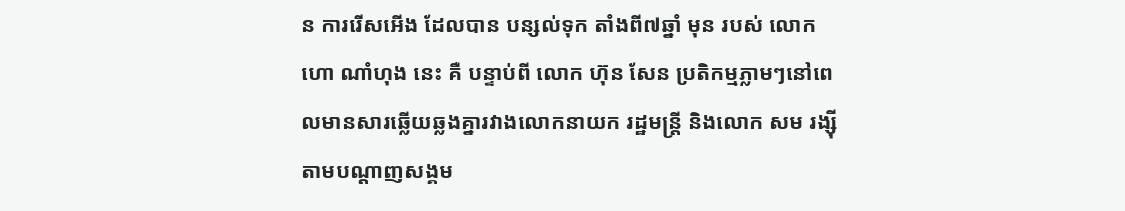ន ការរើសអើង ដែលបាន បន្សល់ទុក តាំងពី៧ឆ្នាំ មុន របស់ លោក ហោ ណាំហុង នេះ គឺ បន្ទាប់ពី លោក ហ៊ុន សែន ប្រតិកម្មភ្លាមៗនៅពេលមានសារឆ្លើយឆ្លងគ្នារវាងលោកនាយក រដ្ឋមន្ត្រី និងលោក សម រង្ស៊ី តាមបណ្ដាញសង្គម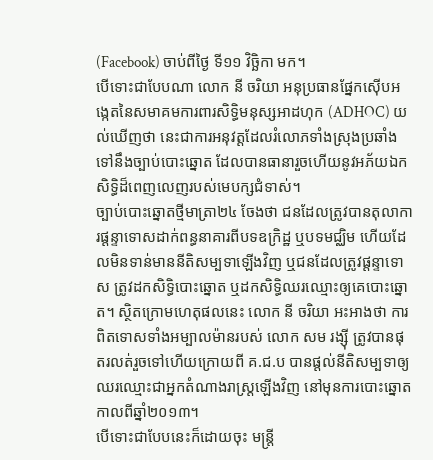(Facebook) ចាប់ពីថ្ងៃ ទី១១ វិច្ឆិកា មក។
បើទោះជាបែបណា លោក នី ចរិយា អនុប្រធានផ្នែកស៊ើបអង្កេតនៃសមាគមការពារសិទ្ធិមនុស្សអាដហុក (ADHOC) យល់ឃើញថា នេះជាការអនុវត្តដែលរំលោភទាំងស្រុងប្រឆាំងទៅនឹងច្បាប់បោះឆ្នោត ដែលបានធានារួចហើយនូវអភ័យឯកសិទ្ធិដ៏ពេញលេញរបស់មេបក្សជំទាស់។
ច្បាប់បោះឆ្នោតថ្មីមាត្រា២៤ ចែងថា ជនដែលត្រូវបានតុលាការផ្ដន្ទាទោសដាក់ពន្ធនាគារពីបទឧក្រិដ្ឋ ឬបទមជ្ឈិម ហើយដែលមិនទាន់មាននីតិសម្បទាឡើងវិញ ឬជនដែលត្រូវផ្ដន្ទាទោស ត្រូវដកសិទ្ធិបោះឆ្នោត ឬដកសិទ្ធិឈរឈ្មោះឲ្យគេបោះឆ្នោត។ ស្ថិតក្រោមហេតុផលនេះ លោក នី ចរិយា អះអាងថា ការពិតទោសទាំងអម្បាលម៉ានរបស់ លោក សម រង្ស៊ី ត្រូវបានផុតរលត់រួចទៅហើយក្រោយពី គ.ជ.ប បានផ្ដល់នីតិសម្បទាឲ្យឈរឈ្មោះជាអ្នកតំណាងរាស្ត្រឡើងវិញ នៅមុនការបោះឆ្នោតកាលពីឆ្នាំ២០១៣។
បើទោះជាបែបនេះក៏ដោយចុះ មន្ត្រី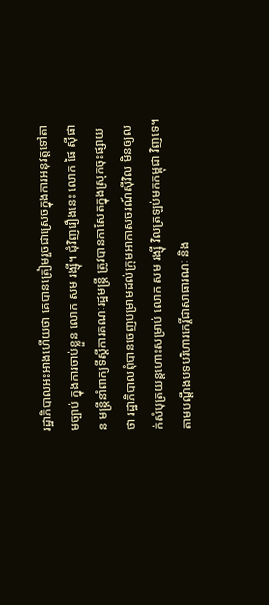រដ្ឋាភិបាលអះអាងហើយថា គេបានត្រៀមរួចជាស្រេចក្នុងការអនុវត្តទៅតាមច្បាប់ ក្នុងការចាប់ខ្លួន លោក សម រង្ស៊ី។ ជុំវិញរឿងនេះ លោក ផៃ ស៊ីផាន មន្ត្រីនាំពាក្យទីស្ដីការគណៈរដ្ឋមន្ត្រី ត្រូវបានកាសែតក្នុងស្រុកចុះផ្សាយថា រដ្ឋាភិបាលពុំបានចេញបម្រាមដល់ក្រុមអាកាសចរណ៍ស៊ីវិល មិនឲ្យលក់សំបុត្រយន្តហោះសម្រាប់ លោក សម រង្ស៊ី វិលត្រឡប់មកកម្ពុជា វិញទេ។
តាមបណ្ដឹងបទបរិហារកេរ្តិ៍ជាសាធារណៈ និង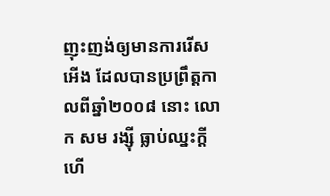ញុះញង់ឲ្យមានការរើសអើង ដែលបានប្រព្រឹត្តកាលពីឆ្នាំ២០០៨ នោះ លោក សម រង្ស៊ី ធ្លាប់ឈ្នះក្ដី ហើ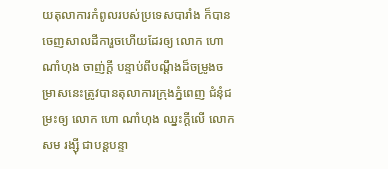យតុលាការកំពូលរបស់ប្រទេសបារាំង ក៏បានចេញសាលដីការួចហើយដែរឲ្យ លោក ហោ ណាំហុង ចាញ់ក្តី បន្ទាប់ពីបណ្ដឹងដ៏ចម្រូងចម្រាសនេះត្រូវបានតុលាការក្រុងភ្នំពេញ ជំនុំជម្រះឲ្យ លោក ហោ ណាំហុង ឈ្នះក្ដីលើ លោក សម រង្ស៊ី ជាបន្តបន្ទា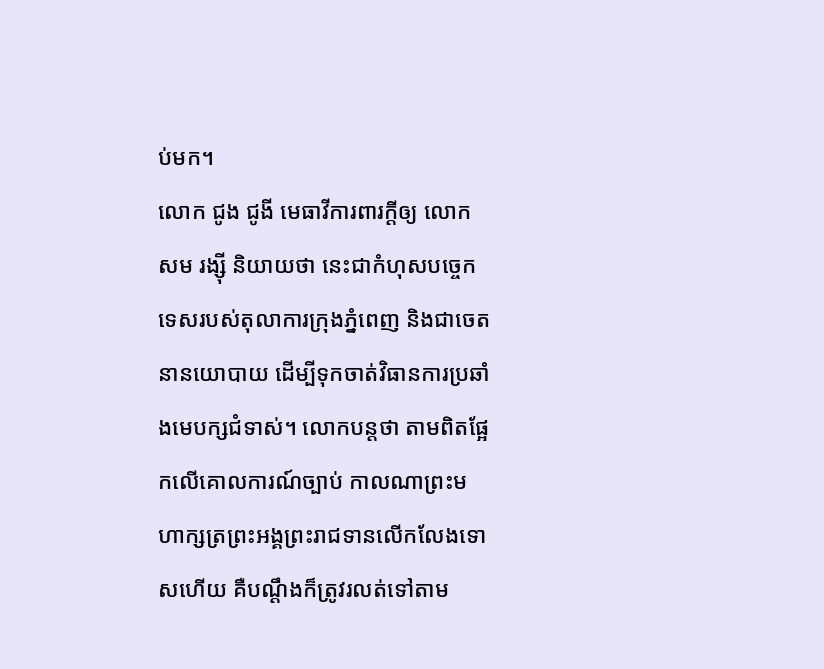ប់មក។
លោក ជូង ជូងី មេធាវីការពារក្ដីឲ្យ លោក សម រង្ស៊ី និយាយថា នេះជាកំហុសបច្ចេកទេសរបស់តុលាការក្រុងភ្នំពេញ និងជាចេតនានយោបាយ ដើម្បីទុកចាត់វិធានការប្រឆាំងមេបក្សជំទាស់។ លោកបន្តថា តាមពិតផ្អែកលើគោលការណ៍ច្បាប់ កាលណាព្រះមហាក្សត្រព្រះអង្គព្រះរាជទានលើកលែងទោសហើយ គឺបណ្ដឹងក៏ត្រូវរលត់ទៅតាម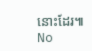នោះដែរ៕
No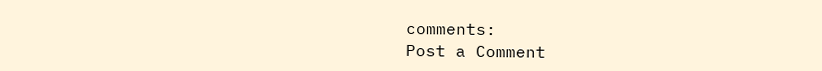comments:
Post a Comment